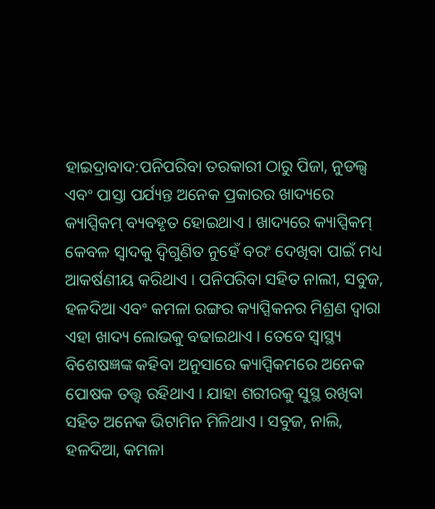ହାଇଦ୍ରାବାଦ:ପନିପରିବା ତରକାରୀ ଠାରୁ ପିଜା, ନୁଡଲ୍ସ ଏବଂ ପାସ୍ତା ପର୍ଯ୍ୟନ୍ତ ଅନେକ ପ୍ରକାରର ଖାଦ୍ୟରେ କ୍ୟାପ୍ସିକମ୍ ବ୍ୟବହୃତ ହୋଇଥାଏ । ଖାଦ୍ୟରେ କ୍ୟାପ୍ସିକମ୍ କେବଳ ସ୍ବାଦକୁ ଦ୍ବିଗୁଣିତ ନୁହେଁ ବରଂ ଦେଖିବା ପାଇଁ ମଧ୍ୟ ଆକର୍ଷଣୀୟ କରିଥାଏ । ପନିପରିବା ସହିତ ନାଲୀ, ସବୁଜ, ହଳଦିଆ ଏବଂ କମଳା ରଙ୍ଗର କ୍ୟାପ୍ସିକନର ମିଶ୍ରଣ ଦ୍ବାରା ଏହା ଖାଦ୍ୟ ଲୋଭକୁ ବଢାଇଥାଏ । ତେବେ ସ୍ବାସ୍ଥ୍ୟ ବିଶେଷଜ୍ଞଙ୍କ କହିବା ଅନୁସାରେ କ୍ୟାପ୍ସିକମରେ ଅନେକ ପୋଷକ ତତ୍ତ୍ବ ରହିଥାଏ । ଯାହା ଶରୀରକୁ ସୁସ୍ଥ ରଖିବା ସହିତ ଅନେକ ଭିଟାମିନ ମିଳିଥାଏ । ସବୁଜ, ନାଲି, ହଳଦିଆ, କମଳା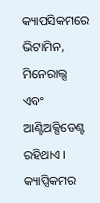କ୍ୟାପସିକମରେ ଭିଟାମିନ, ମିନେରାଲ୍ସ ଏବଂ ଆଣ୍ଟିଅକ୍ସିଡେଣ୍ଟ ରହିଥାଏ ।
କ୍ୟାପ୍ସିକମର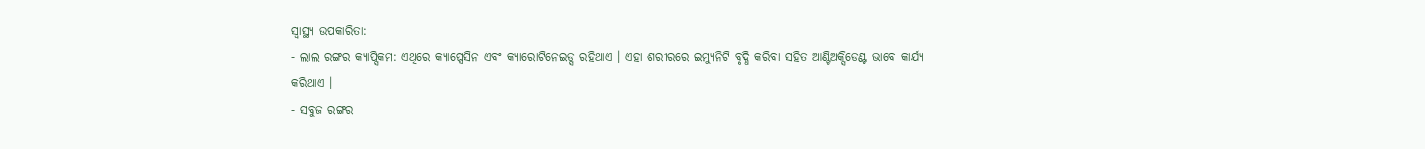ସ୍ବାସ୍ଥ୍ୟ ଉପକାରିତା:
- ଲାଲ ରଙ୍ଗର କ୍ୟାପ୍ସିକମ: ଏଥିରେ କ୍ୟାପ୍ସେସିନ ଏବଂ କ୍ୟାରୋଟିନେଇଡ୍ସ ରହିଥାଏ । ଏହା ଶରୀରରେ ଇମ୍ୟୁନିଟି ବୃଦ୍ଧି କରିବା ସହିତ ଆଣ୍ଟିଅକ୍ସିଡେଣ୍ଟ ଭାବେ କାର୍ଯ୍ୟ କରିଥାଏ ।
- ସବୁଜ ରଙ୍ଗର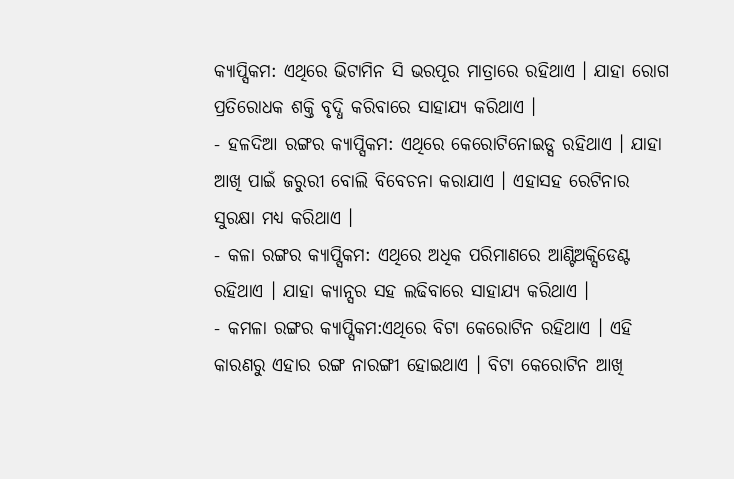କ୍ୟାପ୍ସିକମ: ଏଥିରେ ଭିଟାମିନ ସି ଭରପୂର ମାତ୍ରାରେ ରହିଥାଏ । ଯାହା ରୋଗ ପ୍ରତିରୋଧକ ଶକ୍ତି ବୃଦ୍ଧି କରିବାରେ ସାହାଯ୍ୟ କରିଥାଏ ।
- ହଳଦିଆ ରଙ୍ଗର କ୍ୟାପ୍ସିକମ: ଏଥିରେ କେରୋଟିନୋଇଡ୍ସ ରହିଥାଏ । ଯାହା ଆଖି ପାଇଁ ଜରୁରୀ ବୋଲି ବିବେଚନା କରାଯାଏ । ଏହାସହ ରେଟିନାର ସୁରକ୍ଷା ମଧ୍ୟ କରିଥାଏ ।
- କଳା ରଙ୍ଗର କ୍ୟାପ୍ସିକମ: ଏଥିରେ ଅଧିକ ପରିମାଣରେ ଆଣ୍ଟିଅକ୍ସିଡେଣ୍ଟ ରହିଥାଏ । ଯାହା କ୍ୟାନ୍ସର ସହ ଲଢିବାରେ ସାହାଯ୍ୟ କରିଥାଏ ।
- କମଳା ରଙ୍ଗର କ୍ୟାପ୍ସିକମ:ଏଥିରେ ବିଟା କେରୋଟିନ ରହିଥାଏ । ଏହି କାରଣରୁ ଏହାର ରଙ୍ଗ ନାରଙ୍ଗୀ ହୋଇଥାଏ । ବିଟା କେରୋଟିନ ଆଖି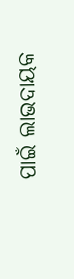ପାଇଁ ଲାଭଦାୟକ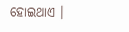ହୋଇଥାଏ ।